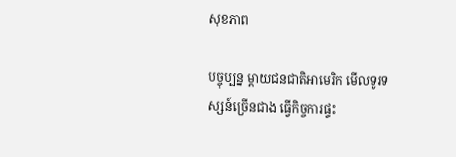សុខភាព

បច្ចុប្បន្ន ម្តាយជនជាតិអាមេរិក មើលទូរទស្សន៍ច្រើនជាង ធ្វើកិច្ចការផ្ទះ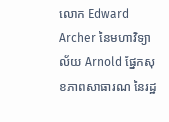លោក Edward Archer នៃមហាវិទ្យាល័យ Arnold ផ្នែកសុខភាពសាធារណ នៃរដ្ឋ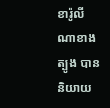ខារ៉ូលីណាខាងត្បូង បាននិយាយ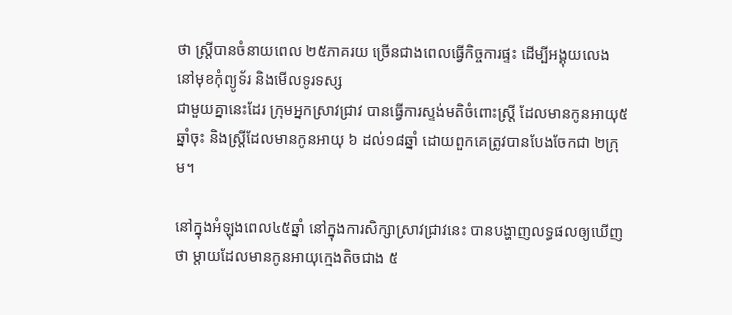ថា ស្រ្តីបានចំនាយពេល ២៥ភាគរយ ច្រើនជាងពេលធ្វើកិច្ចការផ្ទះ ដើម្បីអង្គុយលេង នៅមុខកុំព្យូទ័រ និងមើលទូរទស្ស
ជាមួយគ្នានេះដែរ ក្រុមអ្នកស្រាវជ្រាវ បានធ្វើការស្ទង់មតិចំពោះស្ត្រី ដែលមានកូនអាយុ៥ឆ្នាំចុះ និងស្រ្តីដែលមានកូនអាយុ ៦ ដល់១៨ឆ្នាំ ដោយពួកគេត្រូវបានបែងចែកជា ២ក្រុម។

នៅក្នុងអំឡុងពេល៤៥ឆ្នាំ នៅក្នុងការសិក្សាស្រាវជ្រាវនេះ បានបង្ហាញលទ្ធផលឲ្យឃើញថា ម្តាយដែលមានកូនអាយុក្មេងតិចជាង ៥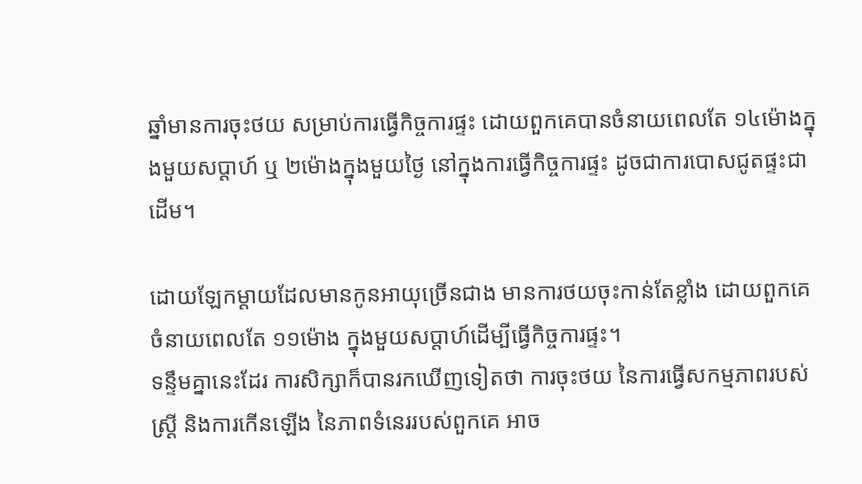ឆ្នាំមានការចុះថយ សម្រាប់ការធ្វើកិច្ចការផ្ទះ ដោយពួកគេបានចំនាយពេលតែ ១៤ម៉ោងក្នុងមួយសប្តាហ៍ ឬ ២ម៉ោងក្នុងមួយថ្ងៃ នៅក្នុងការធ្វើកិច្ចការផ្ទះ ដូចជាការបោសជូតផ្ទះជាដើម។

ដោយឡែកម្តាយដែលមានកូនអាយុច្រើនជាង មានការថយចុះកាន់តែខ្លាំង ដោយពួកគេចំនាយពេលតែ ១១ម៉ោង ក្នុងមួយសប្តាហ៍ដើម្បីធ្វើកិច្ចការផ្ទះ។
ទន្ទឹមគ្នានេះដែរ ការសិក្សាក៏បានរកឃើញទៀតថា ការចុះថយ នៃការធ្វើសកម្មភាពរបស់ស្រ្តី និងការកើនឡើង នៃភាពទំនេររបស់ពួកគេ អាច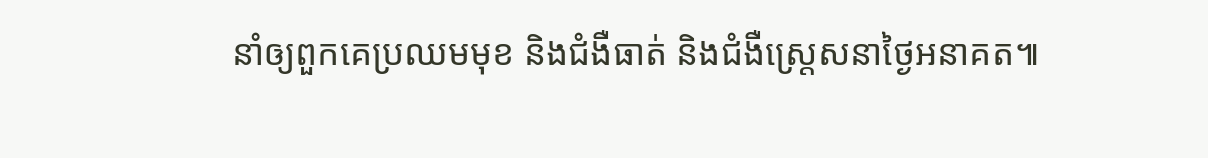នាំឲ្យពួកគេប្រឈមមុខ និងជំងឺធាត់ និងជំងឺស្រ្តេសនាថ្ងៃអនាគត៕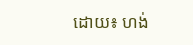ដោយ៖ ហង់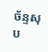ច័ន្ទសុប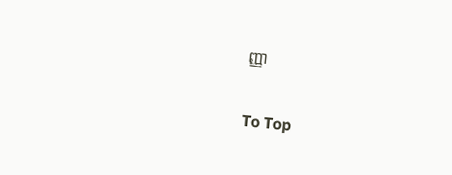ញ្ញា

To Top